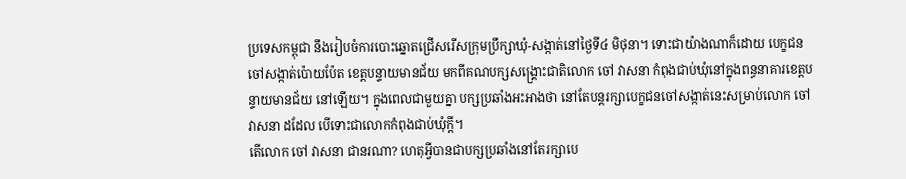ប្រទេសកម្ពុជា នឹងរៀបចំការបោះឆ្នោតជ្រើសរើសក្រុមប្រឹក្សាឃុំ-សង្កាត់នៅថ្ងៃទី៤ មិថុនា។ ទោះជាយ៉ាងណាក៏ដោយ បេក្ខជនចៅសង្កាត់ប៉ោយប៉ែត ខេត្តបន្ទាយមានជ័យ មកពីគណបក្សសង្គ្រោះជាតិលោក ចៅ វាសនា កំពុងជាប់ឃុំនៅក្នុងពន្ធនាគារខេត្តបន្ទាយមានជ័យ នៅឡើយ។ ក្នុងពេលជាមួយគ្នា បក្សប្រឆាំងអះអាងថា នៅតែបន្តរក្សាបេក្ខជនចៅសង្កាត់នេះសម្រាប់លោក ចៅ វាសនា ដដែល បើទោះជាលោកកំពុងជាប់ឃុំក្តី។
តើលោក ចៅ វាសនា ជានរណា? ហេតុអ្វីបានជាបក្សប្រឆាំងនៅតែរក្សាបេ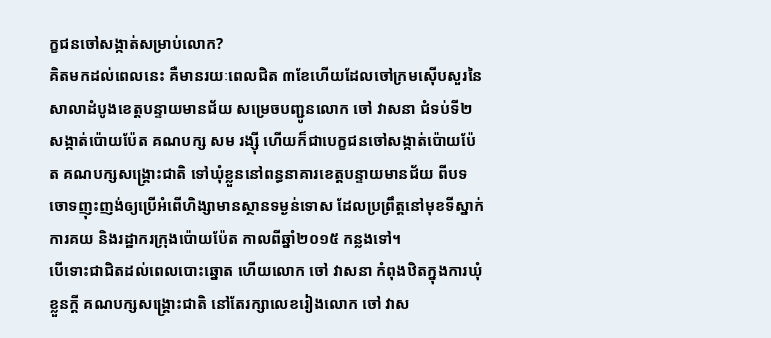ក្ខជនចៅសង្កាត់សម្រាប់លោក?
គិតមកដល់ពេលនេះ គឺមានរយៈពេលជិត ៣ខែហើយដែលចៅក្រមស៊ើបសួរនៃសាលាដំបូងខេត្តបន្ទាយមានជ័យ សម្រេចបញ្ជូនលោក ចៅ វាសនា ជំទប់ទី២ សង្កាត់ប៉ោយប៉ែត គណបក្ស សម រង្ស៊ី ហើយក៏ជាបេក្ខជនចៅសង្កាត់ប៉ោយប៉ែត គណបក្សសង្គ្រោះជាតិ ទៅឃុំខ្លួននៅពន្ធនាគារខេត្តបន្ទាយមានជ័យ ពីបទចោទញុះញង់ឲ្យប្រើអំពើហិង្សាមានស្ថានទម្ងន់ទោស ដែលប្រព្រឹត្តនៅមុខទីស្នាក់ការគយ និងរដ្ឋាករក្រុងប៉ោយប៉ែត កាលពីឆ្នាំ២០១៥ កន្លងទៅ។
បើទោះជាជិតដល់ពេលបោះឆ្នោត ហើយលោក ចៅ វាសនា កំពុងឋិតក្នុងការឃុំខ្លួនក្តី គណបក្សសង្គ្រោះជាតិ នៅតែរក្សាលេខរៀងលោក ចៅ វាស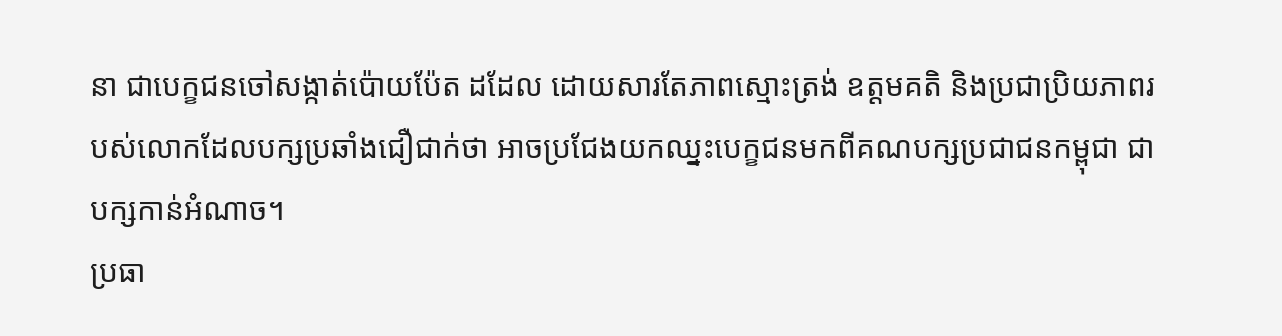នា ជាបេក្ខជនចៅសង្កាត់ប៉ោយប៉ែត ដដែល ដោយសារតែភាពស្មោះត្រង់ ឧត្ដមគតិ និងប្រជាប្រិយភាពរបស់លោកដែលបក្សប្រឆាំងជឿជាក់ថា អាចប្រជែងយកឈ្នះបេក្ខជនមកពីគណបក្សប្រជាជនកម្ពុជា ជាបក្សកាន់អំណាច។
ប្រធា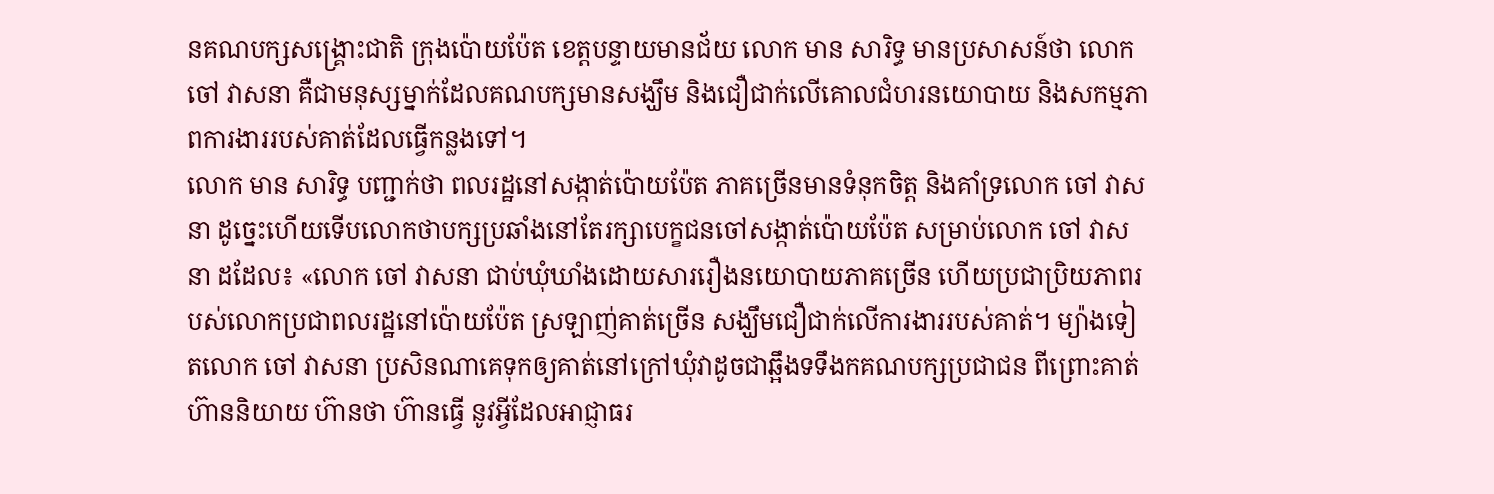នគណបក្សសង្គ្រោះជាតិ ក្រុងប៉ោយប៉ែត ខេត្តបន្ទាយមានជ័យ លោក មាន សារិទ្ធ មានប្រសាសន៍ថា លោក ចៅ វាសនា គឺជាមនុស្សម្នាក់ដែលគណបក្សមានសង្ឃឹម និងជឿជាក់លើគោលជំហរនយោបាយ និងសកម្មភាពការងាររបស់គាត់ដែលធ្វើកន្លងទៅ។
លោក មាន សារិទ្ធ បញ្ជាក់ថា ពលរដ្ឋនៅសង្កាត់ប៉ោយប៉ែត ភាគច្រើនមានទំនុកចិត្ត និងគាំទ្រលោក ចៅ វាសនា ដូច្នេះហើយទើបលោកថាបក្សប្រឆាំងនៅតែរក្សាបេក្ខជនចៅសង្កាត់ប៉ោយប៉ែត សម្រាប់លោក ចៅ វាសនា ដដែល៖ «លោក ចៅ វាសនា ជាប់ឃុំឃាំងដោយសាររឿងនយោបាយភាគច្រើន ហើយប្រជាប្រិយភាពរបស់លោកប្រជាពលរដ្ឋនៅប៉ោយប៉ែត ស្រឡាញ់គាត់ច្រើន សង្ឃឹមជឿជាក់លើការងាររបស់គាត់។ ម្យ៉ាងទៀតលោក ចៅ វាសនា ប្រសិនណាគេទុកឲ្យគាត់នៅក្រៅឃុំវាដូចជាឆ្អឹងទទឹងកគណបក្សប្រជាជន ពីព្រោះគាត់ហ៊ាននិយាយ ហ៊ានថា ហ៊ានធ្វើ នូវអ្វីដែលអាជ្ញាធរ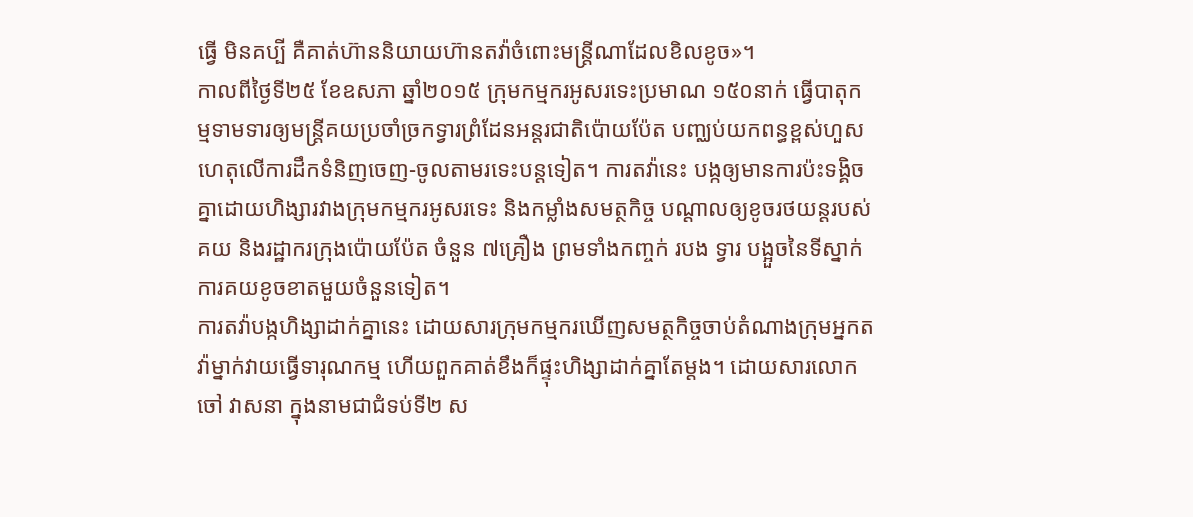ធ្វើ មិនគប្បី គឺគាត់ហ៊ាននិយាយហ៊ានតវ៉ាចំពោះមន្ត្រីណាដែលខិលខូច»។
កាលពីថ្ងៃទី២៥ ខែឧសភា ឆ្នាំ២០១៥ ក្រុមកម្មករអូសរទេះប្រមាណ ១៥០នាក់ ធ្វើបាតុកម្មទាមទារឲ្យមន្ត្រីគយប្រចាំច្រកទ្វារព្រំដែនអន្តរជាតិប៉ោយប៉ែត បញ្ឈប់យកពន្ធខ្ពស់ហួសហេតុលើការដឹកទំនិញចេញ-ចូលតាមរទេះបន្តទៀត។ ការតវ៉ានេះ បង្កឲ្យមានការប៉ះទង្គិចគ្នាដោយហិង្សារវាងក្រុមកម្មករអូសរទេះ និងកម្លាំងសមត្ថកិច្ច បណ្ដាលឲ្យខូចរថយន្តរបស់គយ និងរដ្ឋាករក្រុងប៉ោយប៉ែត ចំនួន ៧គ្រឿង ព្រមទាំងកញ្ចក់ របង ទ្វារ បង្អួចនៃទីស្នាក់ការគយខូចខាតមួយចំនួនទៀត។
ការតវ៉ាបង្កហិង្សាដាក់គ្នានេះ ដោយសារក្រុមកម្មករឃើញសមត្ថកិច្ចចាប់តំណាងក្រុមអ្នកតវ៉ាម្នាក់វាយធ្វើទារុណកម្ម ហើយពួកគាត់ខឹងក៏ផ្ទុះហិង្សាដាក់គ្នាតែម្ដង។ ដោយសារលោក ចៅ វាសនា ក្នុងនាមជាជំទប់ទី២ ស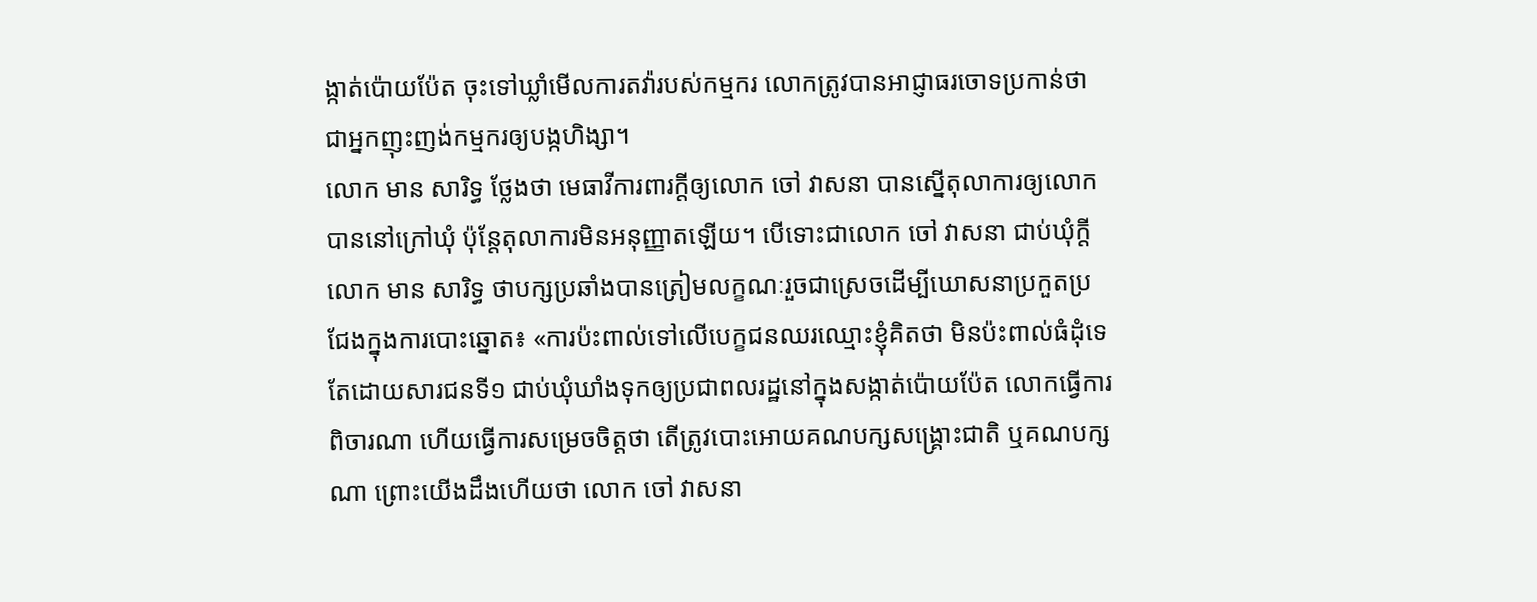ង្កាត់ប៉ោយប៉ែត ចុះទៅឃ្លាំមើលការតវ៉ារបស់កម្មករ លោកត្រូវបានអាជ្ញាធរចោទប្រកាន់ថា ជាអ្នកញុះញង់កម្មករឲ្យបង្កហិង្សា។
លោក មាន សារិទ្ធ ថ្លែងថា មេធាវីការពារក្តីឲ្យលោក ចៅ វាសនា បានស្នើតុលាការឲ្យលោកបាននៅក្រៅឃុំ ប៉ុន្តែតុលាការមិនអនុញ្ញាតឡើយ។ បើទោះជាលោក ចៅ វាសនា ជាប់ឃុំក្តី លោក មាន សារិទ្ធ ថាបក្សប្រឆាំងបានត្រៀមលក្ខណៈរួចជាស្រេចដើម្បីឃោសនាប្រកួតប្រជែងក្នុងការបោះឆ្នោត៖ «ការប៉ះពាល់ទៅលើបេក្ខជនឈរឈ្មោះខ្ញុំគិតថា មិនប៉ះពាល់ធំដុំទេ តែដោយសារជនទី១ ជាប់ឃុំឃាំងទុកឲ្យប្រជាពលរដ្ឋនៅក្នុងសង្កាត់ប៉ោយប៉ែត លោកធ្វើការពិចារណា ហើយធ្វើការសម្រេចចិត្តថា តើត្រូវបោះអោយគណបក្សសង្គ្រោះជាតិ ឬគណបក្សណា ព្រោះយើងដឹងហើយថា លោក ចៅ វាសនា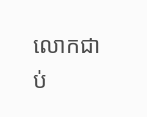លោកជាប់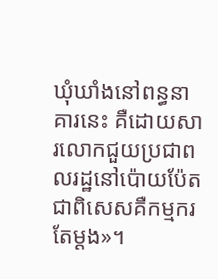ឃុំឃាំងនៅពន្ធនាគារនេះ គឺដោយសារលោកជួយប្រជាពលរដ្ឋនៅប៉ោយប៉ែត ជាពិសេសគឺកម្មករតែម្ដង»។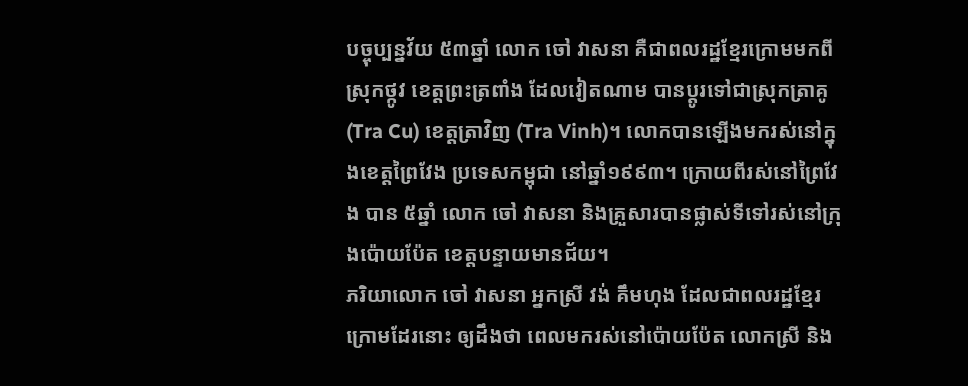បច្ចុប្បន្នវ័យ ៥៣ឆ្នាំ លោក ចៅ វាសនា គឺជាពលរដ្ឋខ្មែរក្រោមមកពីស្រុកថ្កូវ ខេត្តព្រះត្រពាំង ដែលវៀតណាម បានប្ដូរទៅជាស្រុកត្រាគូ (Tra Cu) ខេត្តត្រាវិញ (Tra Vinh)។ លោកបានឡើងមករស់នៅក្នុងខេត្តព្រៃវែង ប្រទេសកម្ពុជា នៅឆ្នាំ១៩៩៣។ ក្រោយពីរស់នៅព្រៃវែង បាន ៥ឆ្នាំ លោក ចៅ វាសនា និងគ្រួសារបានផ្លាស់ទីទៅរស់នៅក្រុងប៉ោយប៉ែត ខេត្តបន្ទាយមានជ័យ។
ភរិយាលោក ចៅ វាសនា អ្នកស្រី វង់ គឹមហុង ដែលជាពលរដ្ឋខ្មែរក្រោមដែរនោះ ឲ្យដឹងថា ពេលមករស់នៅប៉ោយប៉ែត លោកស្រី និង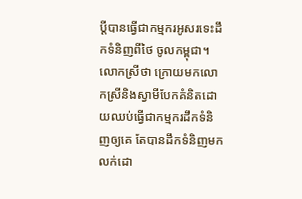ប្តីបានធ្វើជាកម្មករអូសរទេះដឹកទំនិញពីថៃ ចូលកម្ពុជា។ លោកស្រីថា ក្រោយមកលោកស្រីនិងស្វាមីបែកគំនិតដោយឈប់ធ្វើជាកម្មករដឹកទំនិញឲ្យគេ តែបានដឹកទំនិញមកលក់ដោ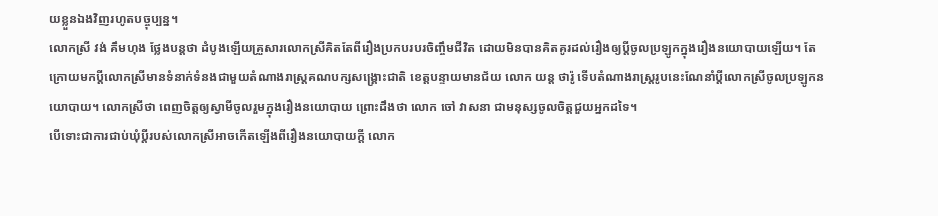យខ្លួនឯងវិញរហូតបច្ចុប្បន្ន។
លោកស្រី វង់ គឹមហុង ថ្លែងបន្តថា ដំបូងឡើយគ្រួសារលោកស្រីគិតតែពីរឿងប្រកបរបរចិញ្ចឹមជីវិត ដោយមិនបានគិតគូរដល់រឿងឲ្យប្ដីចូលប្រឡូកក្នុងរឿងនយោបាយឡើយ។ តែក្រោយមកប្ដីលោកស្រីមានទំនាក់ទំនងជាមួយតំណាងរាស្ត្រគណបក្សសង្គ្រោះជាតិ ខេត្តបន្ទាយមានជ័យ លោក យន្ត ថារ៉ូ ទើបតំណាងរាស្ត្ររូបនេះណែនាំប្ដីលោកស្រីចូលប្រឡូកនយោបាយ។ លោកស្រីថា ពេញចិត្តឲ្យស្វាមីចូលរួមក្នុងរឿងនយោបាយ ព្រោះដឹងថា លោក ចៅ វាសនា ជាមនុស្សចូលចិត្តជួយអ្នកដទៃ។
បើទោះជាការជាប់ឃុំប្ដីរបស់លោកស្រីអាចកើតឡើងពីរឿងនយោបាយក្ដី លោក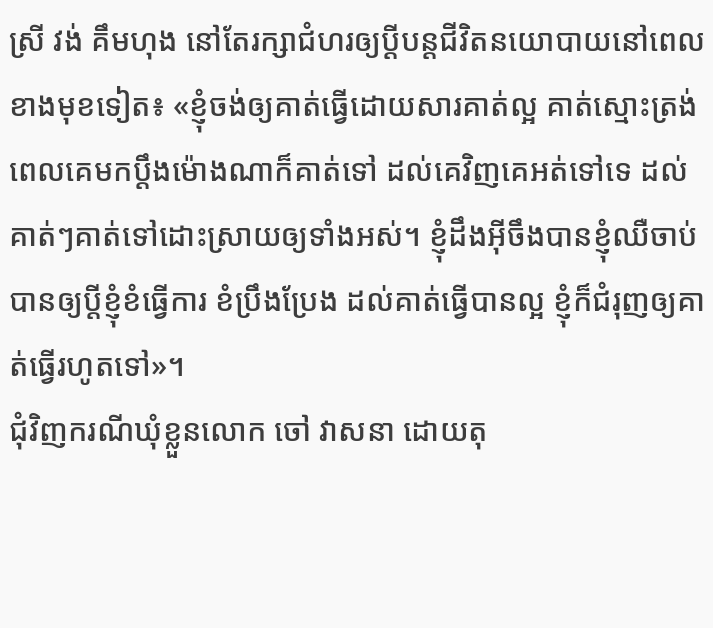ស្រី វង់ គឹមហុង នៅតែរក្សាជំហរឲ្យប្ដីបន្តជីវិតនយោបាយនៅពេលខាងមុខទៀត៖ «ខ្ញុំចង់ឲ្យគាត់ធ្វើដោយសារគាត់ល្អ គាត់ស្មោះត្រង់ ពេលគេមកប្ដឹងម៉ោងណាក៏គាត់ទៅ ដល់គេវិញគេអត់ទៅទេ ដល់គាត់ៗគាត់ទៅដោះស្រាយឲ្យទាំងអស់។ ខ្ញុំដឹងអ៊ីចឹងបានខ្ញុំឈឺចាប់ បានឲ្យប្តីខ្ញុំខំធ្វើការ ខំប្រឹងប្រែង ដល់គាត់ធ្វើបានល្អ ខ្ញុំក៏ជំរុញឲ្យគាត់ធ្វើរហូតទៅ»។
ជុំវិញករណីឃុំខ្លួនលោក ចៅ វាសនា ដោយតុ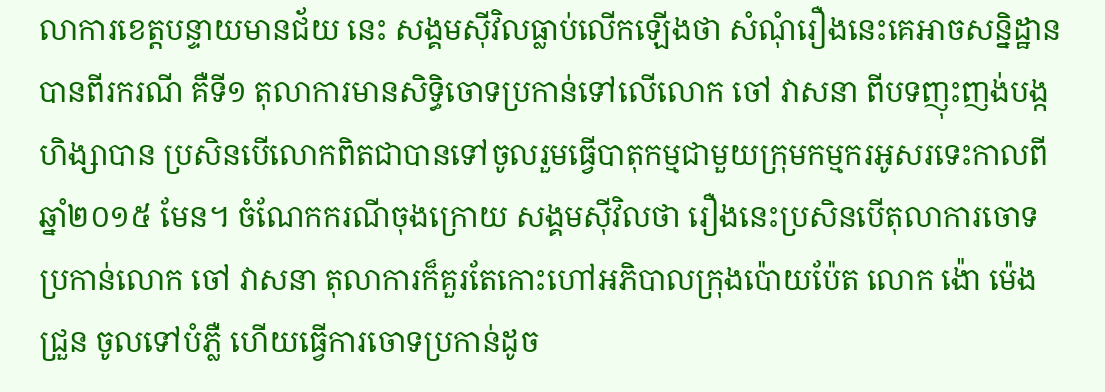លាការខេត្តបន្ទាយមានជ័យ នេះ សង្គមស៊ីវិលធ្លាប់លើកឡើងថា សំណុំរឿងនេះគេអាចសន្និដ្ឋានបានពីរករណី គឺទី១ តុលាការមានសិទ្ធិចោទប្រកាន់ទៅលើលោក ចៅ វាសនា ពីបទញុះញង់បង្កហិង្សាបាន ប្រសិនបើលោកពិតជាបានទៅចូលរួមធ្វើបាតុកម្មជាមួយក្រុមកម្មករអូសរទេះកាលពីឆ្នាំ២០១៥ មែន។ ចំណែកករណីចុងក្រោយ សង្គមស៊ីវិលថា រឿងនេះប្រសិនបើតុលាការចោទប្រកាន់លោក ចៅ វាសនា តុលាការក៏គួរតែកោះហៅអភិបាលក្រុងប៉ោយប៉ែត លោក ង៉ោ ម៉េងជ្រួន ចូលទៅបំភ្លឺ ហើយធ្វើការចោទប្រកាន់ដូច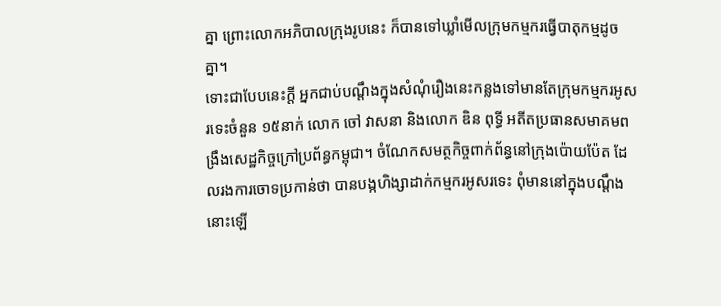គ្នា ព្រោះលោកអភិបាលក្រុងរូបនេះ ក៏បានទៅឃ្លាំមើលក្រុមកម្មករធ្វើបាតុកម្មដូចគ្នា។
ទោះជាបែបនេះក្តី អ្នកជាប់បណ្ដឹងក្នុងសំណុំរឿងនេះកន្លងទៅមានតែក្រុមកម្មករអូសរទេះចំនួន ១៥នាក់ លោក ចៅ វាសនា និងលោក ឌិន ពុទ្ធី អតីតប្រធានសមាគមពង្រឹងសេដ្ឋកិច្ចក្រៅប្រព័ន្ធកម្ពុជា។ ចំណែកសមត្ថកិច្ចពាក់ព័ន្ធនៅក្រុងប៉ោយប៉ែត ដែលរងការចោទប្រកាន់ថា បានបង្កហិង្សាដាក់កម្មករអូសរទេះ ពុំមាននៅក្នុងបណ្ដឹងនោះឡើ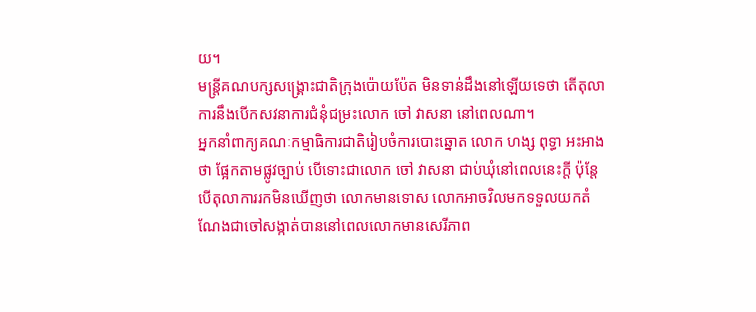យ។
មន្ត្រីគណបក្សសង្គ្រោះជាតិក្រុងប៉ោយប៉ែត មិនទាន់ដឹងនៅឡើយទេថា តើតុលាការនឹងបើកសវនាការជំនុំជម្រះលោក ចៅ វាសនា នៅពេលណា។
អ្នកនាំពាក្យគណៈកម្មាធិការជាតិរៀបចំការបោះឆ្នោត លោក ហង្ស ពុទ្ធា អះអាងថា ផ្អែកតាមផ្លូវច្បាប់ បើទោះជាលោក ចៅ វាសនា ជាប់ឃុំនៅពេលនេះក្តី ប៉ុន្តែបើតុលាការរកមិនឃើញថា លោកមានទោស លោកអាចវិលមកទទួលយកតំណែងជាចៅសង្កាត់បាននៅពេលលោកមានសេរីភាព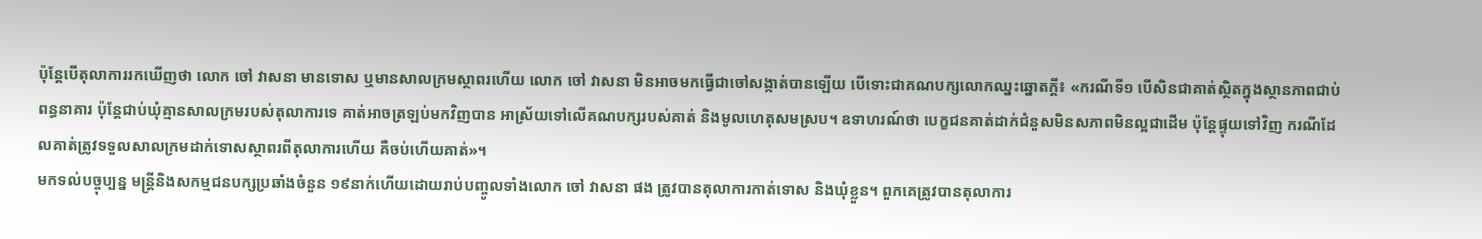ប៉ុន្តែបើតុលាការរកឃើញថា លោក ចៅ វាសនា មានទោស ឬមានសាលក្រមស្ថាពរហើយ លោក ចៅ វាសនា មិនអាចមកធ្វើជាចៅសង្កាត់បានឡើយ បើទោះជាគណបក្សលោកឈ្នះឆ្នោតក្តី៖ «ករណីទី១ បើសិនជាគាត់ស្ថិតក្នុងស្ថានភាពជាប់ពន្ធនាគារ ប៉ុន្តែជាប់ឃុំគ្មានសាលក្រមរបស់តុលាការទេ គាត់អាចត្រឡប់មកវិញបាន អាស្រ័យទៅលើគណបក្សរបស់គាត់ និងមូលហេតុសមស្រប។ ឧទាហរណ៍ថា បេក្ខជនគាត់ដាក់ជំនួសមិនសភាពមិនល្អជាដើម ប៉ុន្តែផ្ទុយទៅវិញ ករណីដែលគាត់ត្រូវទទួលសាលក្រមដាក់ទោសស្ថាពរពីតុលាការហើយ គឺចប់ហើយគាត់»។
មកទល់បច្ចុប្បន្ន មន្ត្រីនិងសកម្មជនបក្សប្រឆាំងចំនួន ១៩នាក់ហើយដោយរាប់បញ្ចូលទាំងលោក ចៅ វាសនា ផង ត្រូវបានតុលាការកាត់ទោស និងឃុំខ្លួន។ ពួកគេត្រូវបានតុលាការ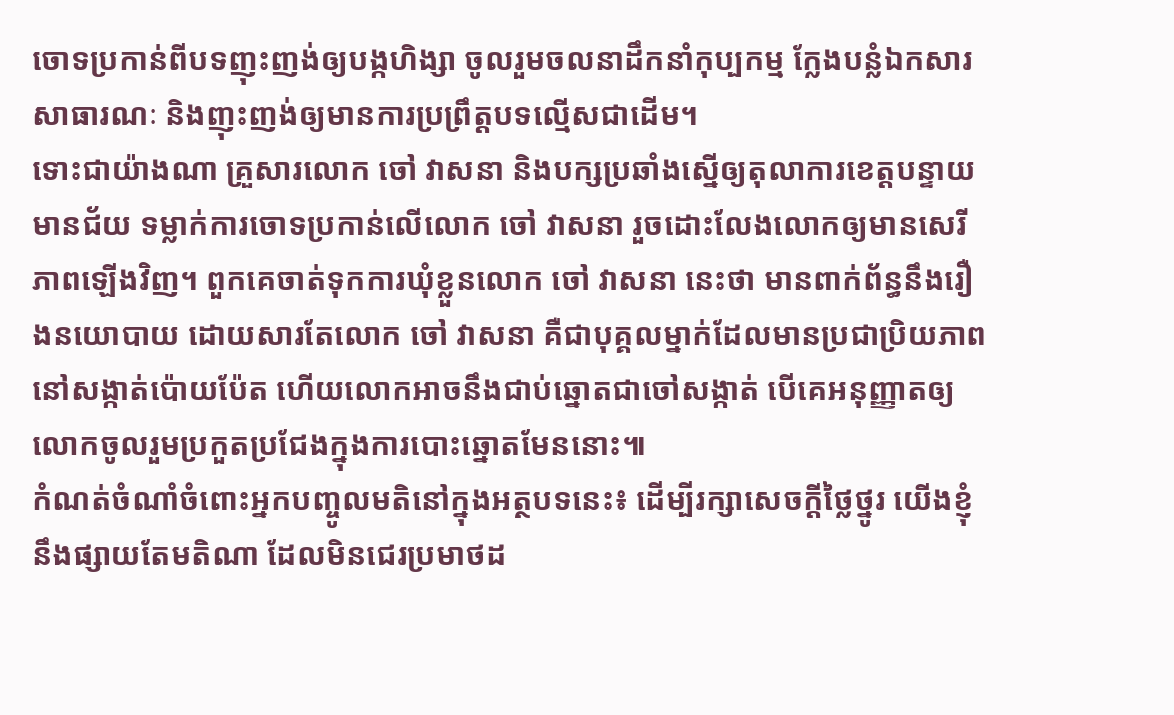ចោទប្រកាន់ពីបទញុះញង់ឲ្យបង្កហិង្សា ចូលរួមចលនាដឹកនាំកុប្បកម្ម ក្លែងបន្លំឯកសារសាធារណៈ និងញុះញង់ឲ្យមានការប្រព្រឹត្តបទល្មើសជាដើម។
ទោះជាយ៉ាងណា គ្រួសារលោក ចៅ វាសនា និងបក្សប្រឆាំងស្នើឲ្យតុលាការខេត្តបន្ទាយមានជ័យ ទម្លាក់ការចោទប្រកាន់លើលោក ចៅ វាសនា រួចដោះលែងលោកឲ្យមានសេរីភាពឡើងវិញ។ ពួកគេចាត់ទុកការឃុំខ្លួនលោក ចៅ វាសនា នេះថា មានពាក់ព័ន្ធនឹងរឿងនយោបាយ ដោយសារតែលោក ចៅ វាសនា គឺជាបុគ្គលម្នាក់ដែលមានប្រជាប្រិយភាពនៅសង្កាត់ប៉ោយប៉ែត ហើយលោកអាចនឹងជាប់ឆ្នោតជាចៅសង្កាត់ បើគេអនុញ្ញាតឲ្យលោកចូលរួមប្រកួតប្រជែងក្នុងការបោះឆ្នោតមែននោះ៕
កំណត់ចំណាំចំពោះអ្នកបញ្ចូលមតិនៅក្នុងអត្ថបទនេះ៖ ដើម្បីរក្សាសេចក្ដីថ្លៃថ្នូរ យើងខ្ញុំនឹងផ្សាយតែមតិណា ដែលមិនជេរប្រមាថដ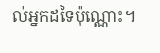ល់អ្នកដទៃប៉ុណ្ណោះ។